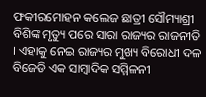ଫକୀରମୋହନ କଲେଜ ଛାତ୍ରୀ ସୌମ୍ୟାଶ୍ରୀ ବିଶିଙ୍କ ମୃତ୍ୟୁ ପରେ ସାରା ରାଜ୍ୟର ରାଜନୀତି । ଏହାକୁ ନେଇ ରାଜ୍ୟର ମୁଖ୍ୟ ବିରୋଧୀ ଦଳ ବିଜେଡି ଏକ ସାମ୍ବାଦିକ ସମ୍ମିଳନୀ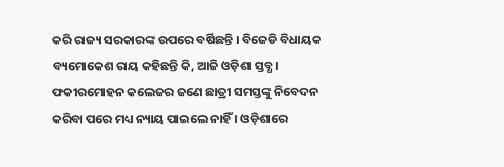କରି ରାଜ୍ୟ ସରକାରଙ୍କ ଉପରେ ବର୍ଷିଛନ୍ତି । ବିଜେଡି ବିଧାୟକ ବ୍ୟମୋକେଶ ରାୟ କହିଛନ୍ତି କି, ଆଜି ଓଡ଼ିଶା ସ୍ତବ୍ଧ । ଫକୀରମୋହନ କଲେଜର ଜଣେ ଛାତ୍ରୀ ସମସ୍ତଙ୍କୁ ନିବେଦନ କରିବା ପରେ ମଧ୍ୟ ନ୍ୟାୟ ପାଇଲେ ନାହିଁ । ଓଡ଼ିଶାରେ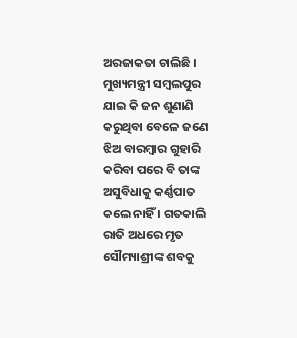ଅରଜାକତା ଚାଲିଛି । ମୁଖ୍ୟମନ୍ତ୍ରୀ ସମ୍ବଲପୁର ଯାଇ କି ଜନ ଶୁଣାଣି କରୁଥିବା ବେଳେ ଜଣେ ଝିଅ ବାରମ୍ବାର ଗୁହାରି କରିବା ପରେ ବି ତାଙ୍କ ଅସୁବିଧାକୁ କର୍ଣ୍ଣପାତ କଲେ ନାହିଁ । ଗତକାଲି ରାତି ଅଧରେ ମୃତ ସୌମ୍ୟାଶ୍ରୀଙ୍କ ଶବକୁ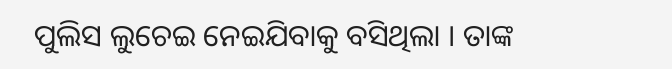ପୁଲିସ ଲୁଚେଇ ନେଇଯିବାକୁ ବସିଥିଲା । ତାଙ୍କ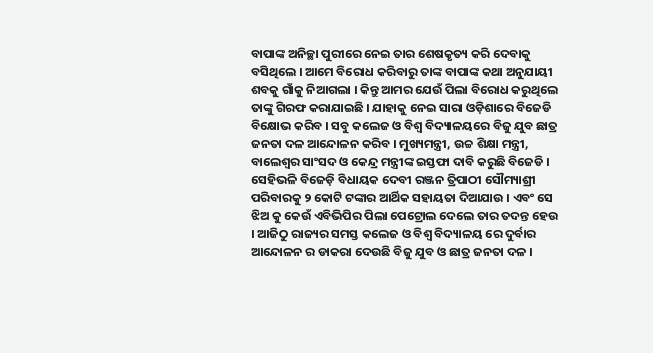ବାପାଙ୍କ ଅନିଚ୍ଛା ପୁରୀରେ ନେଇ ତାର ଶେଷକୃତ୍ୟ କରି ଦେବାକୁ ବସିଥିଲେ । ଆମେ ବିରୋଧ କରିବାରୁ ତାଙ୍କ ବାପାଙ୍କ କଥା ଅନୁଯାୟୀ ଶବକୁ ଗାଁକୁ ନିଆଗଲା । କିନ୍ତୁ ଆମର ଯେଉଁ ପିଲା ବିରୋଧ କରୁଥିଲେ ତାଙ୍କୁ ଗିରଫ କରାଯାଇଛି । ଯାହାକୁ ନେଇ ସାରା ଓଡ଼ିଶାରେ ବିଜେଡି ବିକ୍ଷୋଭ କରିବ । ସବୁ କଲେଜ ଓ ବିଶ୍ୱ ବିଦ୍ୟାଳୟରେ ବିଜୁ ଯୁବ ଛାତ୍ର ଜନତା ଦଳ ଆନ୍ଦୋଳନ କରିବ । ମୁଖ୍ୟମନ୍ତ୍ରୀ, ଉଚ୍ଚ ଶିକ୍ଷା ମନ୍ତ୍ରୀ, ବାଲେଶ୍ଵର ସାଂସଦ ଓ କେନ୍ଦ୍ର ମନ୍ତ୍ରୀଙ୍କ ଇସ୍ତଫା ଦାବି କରୁଛି ବିଜେଡି ।
ସେହିଭଳି ବିଜେଡ଼ି ବିଧାୟକ ଦେବୀ ରଞ୍ଜନ ତ୍ରିପାଠୀ ସୌମ୍ୟାଶ୍ରୀ ପରିବାରକୁ ୨ କୋଟି ଟଙ୍କାର ଆର୍ଥିକ ସହାୟତା ଦିଆଯାଉ । ଏବଂ ସେ ଝିଅ କୁ କେଉଁ ଏବିଭିପିର ପିଲା ପେଟ୍ରୋଲ ଦେଲେ ତାର ତଦନ୍ତ ହେଉ । ଆଜିଠୁ ରାଜ୍ୟର ସମସ୍ତ କଲେଜ ଓ ବିଶ୍ୱ ବିଦ୍ୟାଳୟ ରେ ଦୁର୍ବାର ଆନ୍ଦୋଳନ ର ଡାକରା ଦେଉଛି ବିଜୁ ଯୁବ ଓ ଛାତ୍ର ଜନତା ଦଳ ।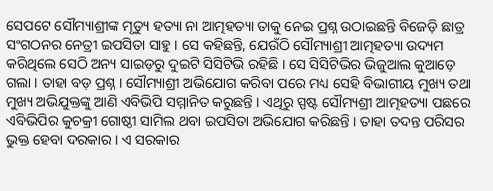ସେପଟେ ସୌମ୍ୟାଶ୍ରୀଙ୍କ ମୃତ୍ୟୁ ହତ୍ୟା ନା ଆତ୍ମହତ୍ୟା ତାକୁ ନେଇ ପ୍ରଶ୍ନ ଉଠାଇଛନ୍ତି ବିଜେଡ଼ି ଛାତ୍ର ସଂଗଠନର ନେତ୍ରୀ ଇପସିତା ସାହୁ । ସେ କହିଛନ୍ତି, ଯେଉଁଠି ସୌମ୍ୟାଶ୍ରୀ ଆତ୍ମହତ୍ୟା ଉଦ୍ୟମ କରିଥିଲେ ସେଠି ଅନ୍ୟ ସାଇଡ଼ରୁ ଦୁଇଟି ସିସିଟିଭି ରହିଛି । ସେ ସିସିଟିଭିର ଭିଜୁଆଲ କୁଆଡ଼େ ଗଲା । ତାହା ବଡ଼ ପ୍ରଶ୍ନ । ସୌମ୍ୟାଶ୍ରୀ ଅଭିଯୋଗ କରିବା ପରେ ମଧ୍ୟ ସେହି ବିଭାଗୀୟ ମୁଖ୍ୟ ତଥା ମୁଖ୍ୟ ଅଭିଯୁକ୍ତଙ୍କୁ ଆଣି ଏବିଭିପି ସମ୍ମାନିତ କରୁଛନ୍ତି । ଏଥିରୁ ସ୍ପଷ୍ଟ ସୌମ୍ୟଶ୍ରୀ ଆତ୍ମହତ୍ୟା ପଛରେ ଏବିଭିପିର କୁଚକ୍ରୀ ଗୋଷ୍ଠୀ ସାମିଲ ଥବା ଇପସିତା ଅଭିଯୋଗ କରିଛନ୍ତି । ତାହା ତଦନ୍ତ ପରିସର ଭୁକ୍ତ ହେବା ଦରକାର । ଏ ସରକାର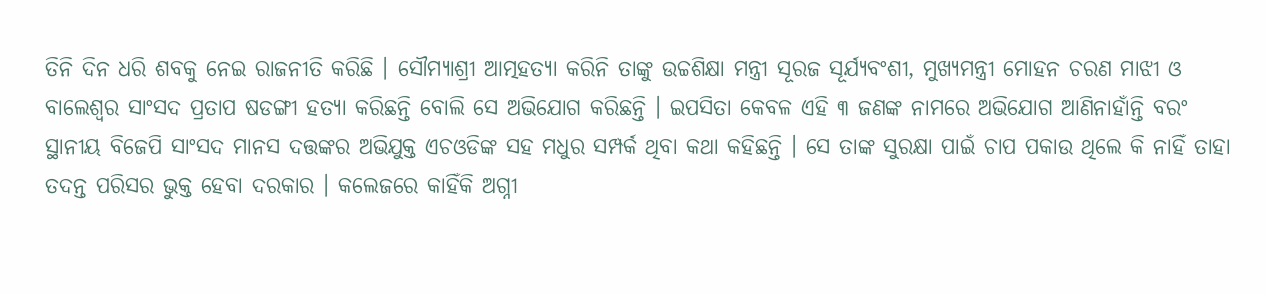ତିନି ଦିନ ଧରି ଶବକୁ ନେଇ ରାଜନୀତି କରିଛି । ସୌମ୍ୟାଶ୍ରୀ ଆତ୍ମହତ୍ୟା କରିନି ତାଙ୍କୁ ଉଚ୍ଚଶିକ୍ଷା ମନ୍ତ୍ରୀ ସୂରଜ ସୂର୍ଯ୍ୟବଂଶୀ, ମୁଖ୍ୟମନ୍ତ୍ରୀ ମୋହନ ଚରଣ ମାଝୀ ଓ ବାଲେଶ୍ୱର ସାଂସଦ ପ୍ରତାପ ଷଡଙ୍ଗୀ ହତ୍ୟା କରିଛନ୍ତି ବୋଲି ସେ ଅଭିଯୋଗ କରିଛନ୍ତି । ଇପସିତା କେବଳ ଏହି ୩ ଜଣଙ୍କ ନାମରେ ଅଭିଯୋଗ ଆଣିନାହାଁନ୍ତି ବରଂ ସ୍ଥାନୀୟ ବିଜେପି ସାଂସଦ ମାନସ ଦତ୍ତଙ୍କର ଅଭିଯୁକ୍ତ ଏଚଓଡିଙ୍କ ସହ ମଧୁର ସମ୍ପର୍କ ଥିବା କଥା କହିଛନ୍ତି । ସେ ତାଙ୍କ ସୁରକ୍ଷା ପାଇଁ ଚାପ ପକାଉ ଥିଲେ କି ନାହିଁ ତାହା ତଦନ୍ତ ପରିସର ଭୁକ୍ତ ହେବା ଦରକାର । କଲେଜରେ କାହିଁକି ଅଗ୍ନୀ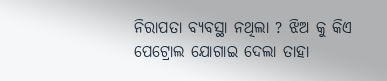ନିରାପତା ବ୍ୟବସ୍ଥା ନଥିଲା ? ଝିଅ କୁ କିଏ ପେଟ୍ରୋଲ ଯୋଗାଇ ଦେଲା ତାହା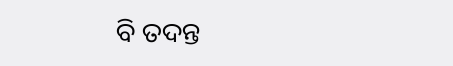ବି ତଦନ୍ତ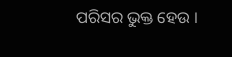ପରିସର ଭୁକ୍ତ ହେଉ ।